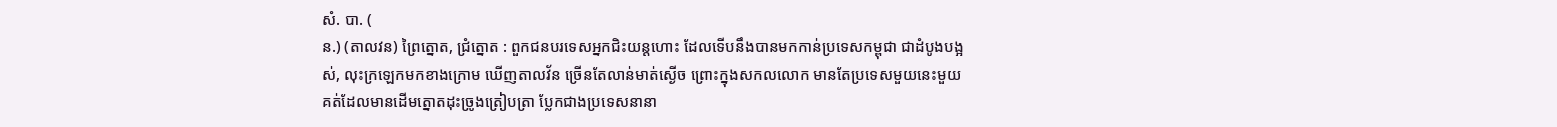សំ. បា. (
ន.) (តាលវន) ព្រៃត្នោត, ជ្រំត្នោត : ពួកជនបរទេសអ្នកជិះយន្តហោះ ដែលទើបនឹងបានមកកាន់ប្រទេសកម្ពុជា ជាដំបូងបង្អស់, លុះក្រឡេកមកខាងក្រោម ឃើញតាលវ័ន ច្រើនតែលាន់មាត់ស្ងើច ព្រោះក្នុងសកលលោក មានតែប្រទេសមួយនេះមួយគត់ដែលមានដើមត្នោតដុះច្រូងត្រៀបត្រា ប្លែកជាងប្រទេសនានា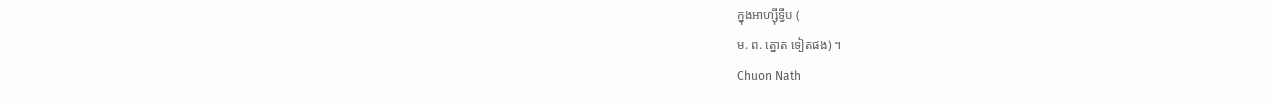ក្នុងអាហ្ស៊ីទ្វីប (
ម. ព. ត្នោត ទៀតផង) ។
Chuon Nath